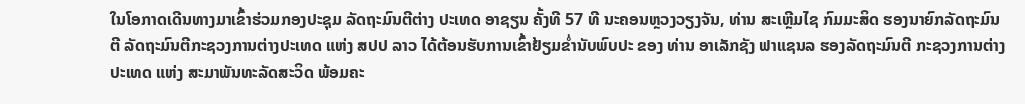ໃນໂອກາດເດີນທາງມາເຂົ້າຮ່ວມກອງປະຊຸມ ລັດຖະມົນຕີຕ່າງ ປະເທດ ອາຊຽນ ຄັ້ງທີ 57 ທີ ນະຄອນຫຼວງວຽງຈັນ, ທ່ານ ສະເຫຼີມໄຊ ກົມມະສິດ ຮອງນາຍົກລັດຖະມົນຕີ ລັດຖະມົນຕີກະຊວງການຕ່າງປະເທດ ແຫ່ງ ສປປ ລາວ ໄດ້ຕ້ອນຮັບການເຂົ້າຢ້ຽມຂ່ຳນັບພົບປະ ຂອງ ທ່ານ ອາເລັກຊັງ ຟາແຊນລ ຮອງລັດຖະມົນຕີ ກະຊວງການຕ່າງປະເທດ ແຫ່ງ ສະມາພັນທະລັດສະວິດ ພ້ອມຄະ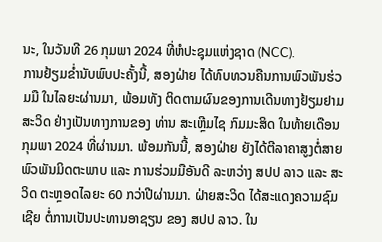ນະ, ໃນວັນທີ 26 ກຸມພາ 2024 ທີ່ຫໍປະຊຸມແຫ່ງຊາດ (NCC).
ການຢ້ຽມຂ່ຳນັບພົບປະຄັ້ງນີ້, ສອງຝ່າຍ ໄດ້ທົບທວນຄືນການພົວພັນຮ່ວມມື ໃນໄລຍະຜ່ານມາ, ພ້ອມທັງ ຕິດຕາມຜົນຂອງການເດີນທາງຢ້ຽມຢາມ ສະວິດ ຢ່າງເປັນທາງການຂອງ ທ່ານ ສະເຫຼີມໄຊ ກົມມະສິດ ໃນທ້າຍເດືອນ ກຸມພາ 2024 ທີ່ຜ່ານມາ. ພ້ອມກັນນີ້, ສອງຝ່າຍ ຍັງໄດ້ຕີລາຄາສູງຕໍ່ສາຍພົວພັນມິດຕະພາບ ແລະ ການຮ່ວມມືອັນດີ ລະຫວ່າງ ສປປ ລາວ ແລະ ສະວິດ ຕະຫຼອດໄລຍະ 60 ກວ່າປີຜ່ານມາ. ຝ່າຍສະວິດ ໄດ້ສະແດງຄວາມຊົມເຊີຍ ຕໍ່ການເປັນປະທານອາຊຽນ ຂອງ ສປປ ລາວ. ໃນ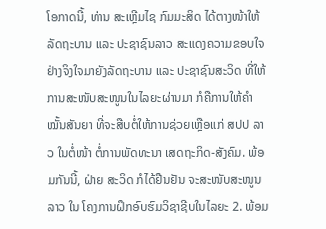ໂອກາດນີ້, ທ່ານ ສະເຫຼີມໄຊ ກົມມະສິດ ໄດ້ຕາງໜ້າໃຫ້ລັດຖະບານ ແລະ ປະຊາຊົນລາວ ສະແດງຄວາມຂອບໃຈຢ່າງຈິງໃຈມາຍັງລັດຖະບານ ແລະ ປະຊາຊົນສະວິດ ທີ່ໃຫ້ການສະໜັບສະໜູນໃນໄລຍະຜ່ານມາ ກໍຄືການໃຫ້ຄໍາໝັ້ນສັນຍາ ທີ່ຈະສືບຕໍ່ໃຫ້ການຊ່ວຍເຫຼືອແກ່ ສປປ ລາວ ໃນຕໍ່ໜ້າ ຕໍ່ການພັດທະນາ ເສດຖະກິດ-ສັງຄົມ. ພ້ອມກັນນີ້, ຝ່າຍ ສະວິດ ກໍໄດ້ຢືນຢັນ ຈະສະໜັບສະໜູນລາວ ໃນ ໂຄງການຝຶກອົບຮົມວິຊາຊີບໃນໄລຍະ 2. ພ້ອມ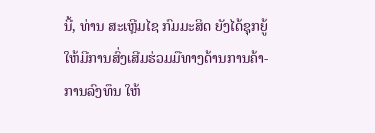ນີ້, ທ່ານ ສະເຫຼີມໄຊ ກົມມະສິດ ຍັງໄດ້ຊຸກຍູ້ໃຫ້ມີການສົ່ງເສີມຮ່ວມມືທາງດ້ານການຄ້າ-ການລົງທຶນ ໃຫ້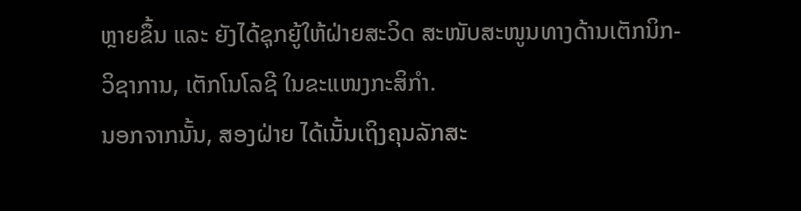ຫຼາຍຂຶ້ນ ແລະ ຍັງໄດ້ຊຸກຍູ້ໃຫ້ຝ່າຍສະວິດ ສະໜັບສະໜູນທາງດ້ານເຕັກນິກ-ວິຊາການ, ເຕັກໂນໂລຊີ ໃນຂະແໜງກະສິກຳ.
ນອກຈາກນັ້ນ, ສອງຝ່າຍ ໄດ້ເນັ້ນເຖິງຄຸນລັກສະ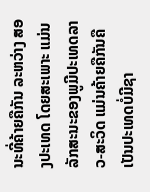ນະທີ່ຄ້າຍຄືກັນ ລະຫວ່າງ ສອງປະເທດ ໂດຍສະເພາະ ແມ່ນລັກສະນະຂອງພູມີປະເທດລາວ-ສະວິດ ແມ່ນຄ້າຍຄືກັນຄື ເປັນປະເທດບໍ່ມີຊາ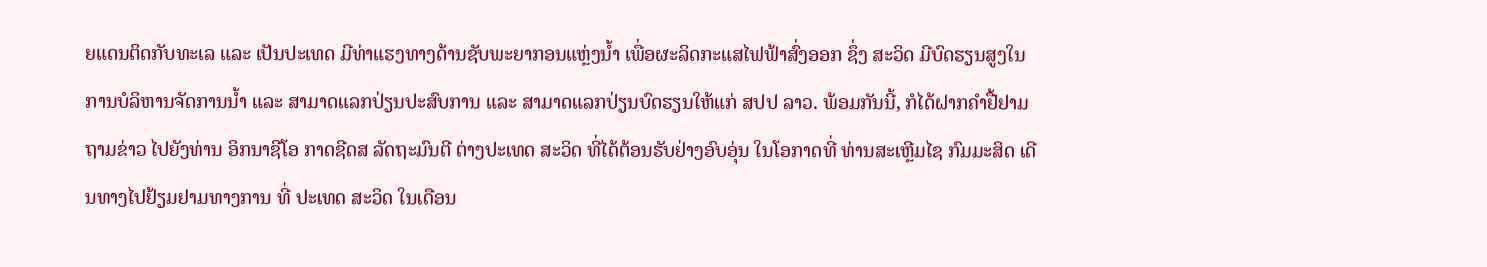ຍແດນຕິດກັບທະເລ ແລະ ເປັນປະເທດ ມີທ່າແຮງທາງດ້ານຊັບພະຍາກອນແຫຼ່ງນ້ຳ ເພື່ອຜະລິດກະແສໄຟຟ້າສົ່ງອອກ ຊຶ່ງ ສະວິດ ມີບົດຮຽນສູງໃນການບໍລິຫານຈັດການນ້ຳ ແລະ ສາມາດແລກປ່ຽນປະສົບການ ແລະ ສາມາດແລກປ່ຽນບົດຮຽນໃຫ້ແກ່ ສປປ ລາວ. ພ້ອມກັນນີ້, ກໍໄດ້ຝາກຄຳຢື້ຢາມຖາມຂ່າວ ໄປຍັງທ່ານ ອິກນາຊີໂອ ກາດຊີດສ ລັດຖະມົນຕີ ຕ່າງປະເທດ ສະວິດ ທີ່ໄດ້ຕ້ອນຮັບຢ່າງອົບອຸ່ນ ໃນໂອກາດທີ່ ທ່ານສະເຫຼີມໄຊ ກົມມະສິດ ເດີນທາງໄປຢ້ຽມຢາມທາງການ ທີ່ ປະເທດ ສະວິດ ໃນເດືອນ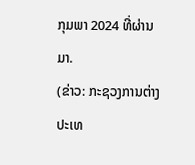ກຸມພາ 2024 ທີ່ຜ່ານມາ.
(ຂ່າວ: ກະຊວງການຕ່າງປະເທ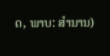ດ, ພາບ: ສໍານານ)